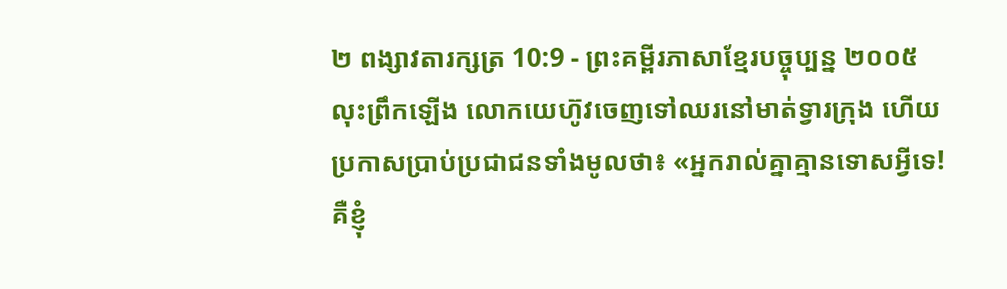២ ពង្សាវតារក្សត្រ 10:9 - ព្រះគម្ពីរភាសាខ្មែរបច្ចុប្បន្ន ២០០៥
លុះព្រឹកឡើង លោកយេហ៊ូវចេញទៅឈរនៅមាត់ទ្វារក្រុង ហើយប្រកាសប្រាប់ប្រជាជនទាំងមូលថា៖ «អ្នករាល់គ្នាគ្មានទោសអ្វីទេ! គឺខ្ញុំ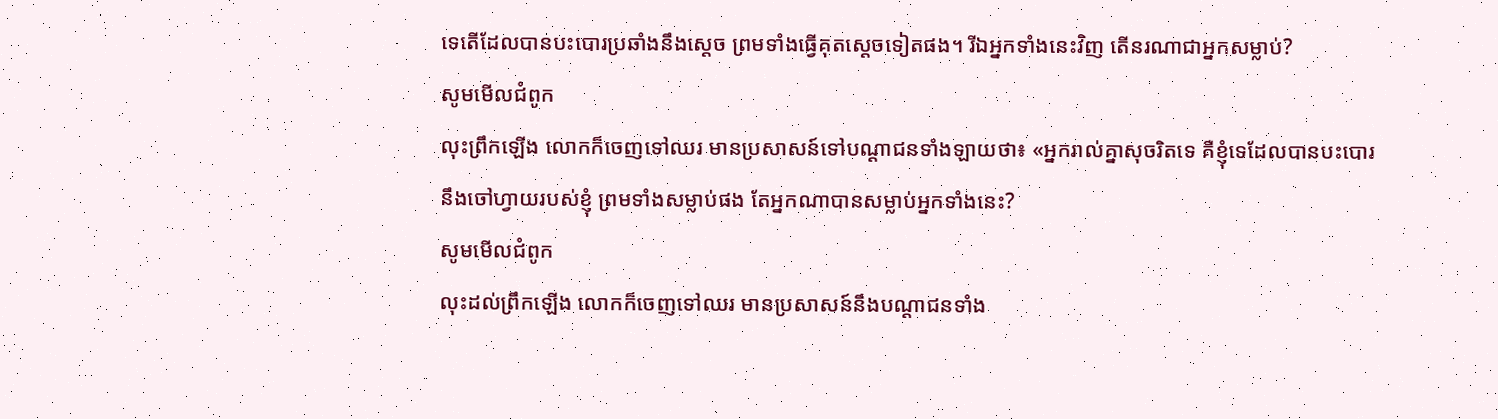ទេតើដែលបានបះបោរប្រឆាំងនឹងស្ដេច ព្រមទាំងធ្វើគុតស្ដេចទៀតផង។ រីឯអ្នកទាំងនេះវិញ តើនរណាជាអ្នកសម្លាប់?
សូមមើលជំពូក
លុះព្រឹកឡើង លោកក៏ចេញទៅឈរ មានប្រសាសន៍ទៅបណ្ដាជនទាំងឡាយថា៖ «អ្នករាល់គ្នាសុចរិតទេ គឺខ្ញុំទេដែលបានបះបោរនឹងចៅហ្វាយរបស់ខ្ញុំ ព្រមទាំងសម្លាប់ផង តែអ្នកណាបានសម្លាប់អ្នកទាំងនេះ?
សូមមើលជំពូក
លុះដល់ព្រឹកឡើង លោកក៏ចេញទៅឈរ មានប្រសាសន៍នឹងបណ្តាជនទាំង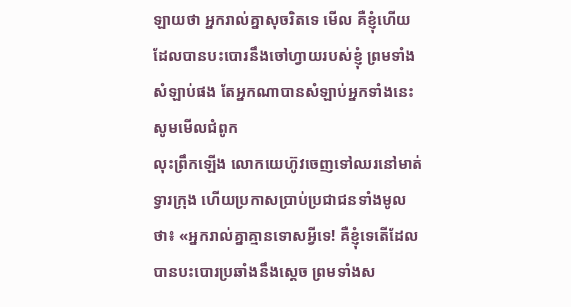ឡាយថា អ្នករាល់គ្នាសុចរិតទេ មើល គឺខ្ញុំហើយដែលបានបះបោរនឹងចៅហ្វាយរបស់ខ្ញុំ ព្រមទាំងសំឡាប់ផង តែអ្នកណាបានសំឡាប់អ្នកទាំងនេះ
សូមមើលជំពូក
លុះព្រឹកឡើង លោកយេហ៊ូវចេញទៅឈរនៅមាត់ទ្វារក្រុង ហើយប្រកាសប្រាប់ប្រជាជនទាំងមូលថា៖ «អ្នករាល់គ្នាគ្មានទោសអ្វីទេ! គឺខ្ញុំទេតើដែលបានបះបោរប្រឆាំងនឹងស្តេច ព្រមទាំងស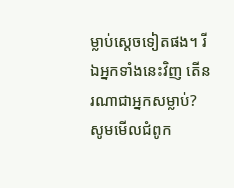ម្លាប់ស្តេចទៀតផង។ រីឯអ្នកទាំងនេះវិញ តើនរណាជាអ្នកសម្លាប់?
សូមមើលជំពូក